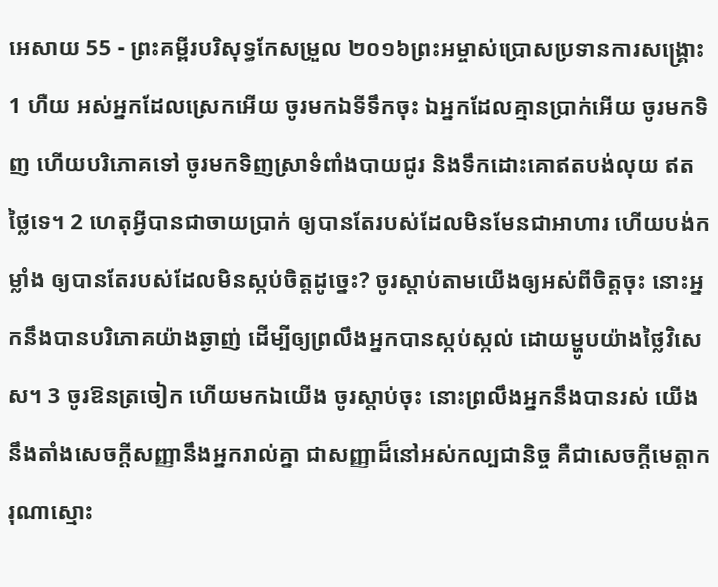អេសាយ 55 - ព្រះគម្ពីរបរិសុទ្ធកែសម្រួល ២០១៦ព្រះអម្ចាស់ប្រោសប្រទានការសង្គ្រោះ 1 ហឺយ អស់អ្នកដែលស្រេកអើយ ចូរមកឯទីទឹកចុះ ឯអ្នកដែលគ្មានប្រាក់អើយ ចូរមកទិញ ហើយបរិភោគទៅ ចូរមកទិញស្រាទំពាំងបាយជូរ និងទឹកដោះគោឥតបង់លុយ ឥតថ្លៃទេ។ 2 ហេតុអ្វីបានជាចាយប្រាក់ ឲ្យបានតែរបស់ដែលមិនមែនជាអាហារ ហើយបង់កម្លាំង ឲ្យបានតែរបស់ដែលមិនស្កប់ចិត្តដូច្នេះ? ចូរស្តាប់តាមយើងឲ្យអស់ពីចិត្តចុះ នោះអ្នកនឹងបានបរិភោគយ៉ាងឆ្ងាញ់ ដើម្បីឲ្យព្រលឹងអ្នកបានស្កប់ស្កល់ ដោយម្ហូបយ៉ាងថ្លៃវិសេស។ 3 ចូរឱនត្រចៀក ហើយមកឯយើង ចូរស្តាប់ចុះ នោះព្រលឹងអ្នកនឹងបានរស់ យើងនឹងតាំងសេចក្ដីសញ្ញានឹងអ្នករាល់គ្នា ជាសញ្ញាដ៏នៅអស់កល្បជានិច្ច គឺជាសេចក្ដីមេត្តាករុណាស្មោះ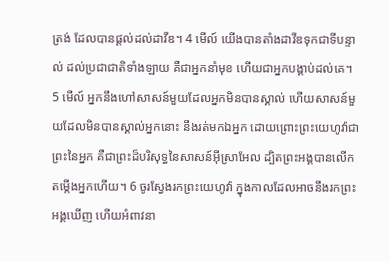ត្រង់ ដែលបានផ្តល់ដល់ដាវីឌ។ 4 មើល៍ យើងបានតាំងដាវីឌទុកជាទីបន្ទាល់ ដល់ប្រជាជាតិទាំងឡាយ គឺជាអ្នកនាំមុខ ហើយជាអ្នកបង្គាប់ដល់គេ។ 5 មើល៍ អ្នកនឹងហៅសាសន៍មួយដែលអ្នកមិនបានស្គាល់ ហើយសាសន៍មួយដែលមិនបានស្គាល់អ្នកនោះ នឹងរត់មកឯអ្នក ដោយព្រោះព្រះយេហូវ៉ាជាព្រះនៃអ្នក គឺជាព្រះដ៏បរិសុទ្ធនៃសាសន៍អ៊ីស្រាអែល ដ្បិតព្រះអង្គបានលើកតម្កើងអ្នកហើយ។ 6 ចូរស្វែងរកព្រះយេហូវ៉ា ក្នុងកាលដែលអាចនឹងរកព្រះអង្គឃើញ ហើយអំពាវនា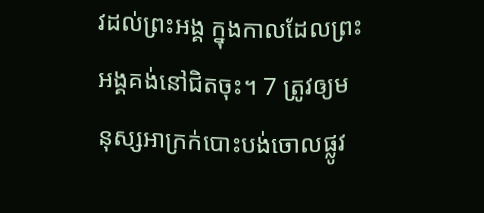វដល់ព្រះអង្គ ក្នុងកាលដែលព្រះអង្គគង់នៅជិតចុះ។ 7 ត្រូវឲ្យមនុស្សអាក្រក់បោះបង់ចោលផ្លូវ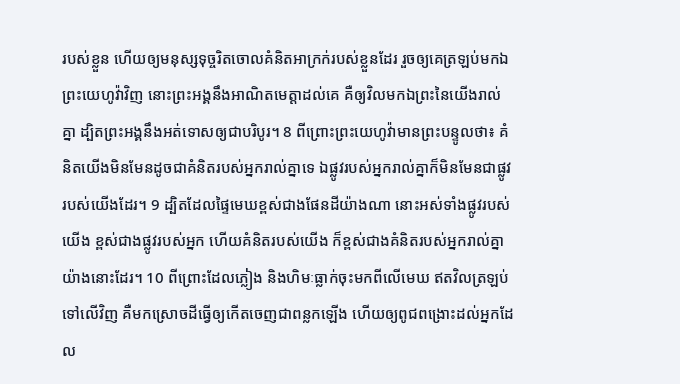របស់ខ្លួន ហើយឲ្យមនុស្សទុច្ចរិតចោលគំនិតអាក្រក់របស់ខ្លួនដែរ រួចឲ្យគេត្រឡប់មកឯព្រះយេហូវ៉ាវិញ នោះព្រះអង្គនឹងអាណិតមេត្តាដល់គេ គឺឲ្យវិលមកឯព្រះនៃយើងរាល់គ្នា ដ្បិតព្រះអង្គនឹងអត់ទោសឲ្យជាបរិបូរ។ 8 ពីព្រោះព្រះយេហូវ៉ាមានព្រះបន្ទូលថា៖ គំនិតយើងមិនមែនដូចជាគំនិតរបស់អ្នករាល់គ្នាទេ ឯផ្លូវរបស់អ្នករាល់គ្នាក៏មិនមែនជាផ្លូវរបស់យើងដែរ។ 9 ដ្បិតដែលផ្ទៃមេឃខ្ពស់ជាងផែនដីយ៉ាងណា នោះអស់ទាំងផ្លូវរបស់យើង ខ្ពស់ជាងផ្លូវរបស់អ្នក ហើយគំនិតរបស់យើង ក៏ខ្ពស់ជាងគំនិតរបស់អ្នករាល់គ្នាយ៉ាងនោះដែរ។ 10 ពីព្រោះដែលភ្លៀង និងហិមៈធ្លាក់ចុះមកពីលើមេឃ ឥតវិលត្រឡប់ទៅលើវិញ គឺមកស្រោចដីធ្វើឲ្យកើតចេញជាពន្លកឡើង ហើយឲ្យពូជពង្រោះដល់អ្នកដែល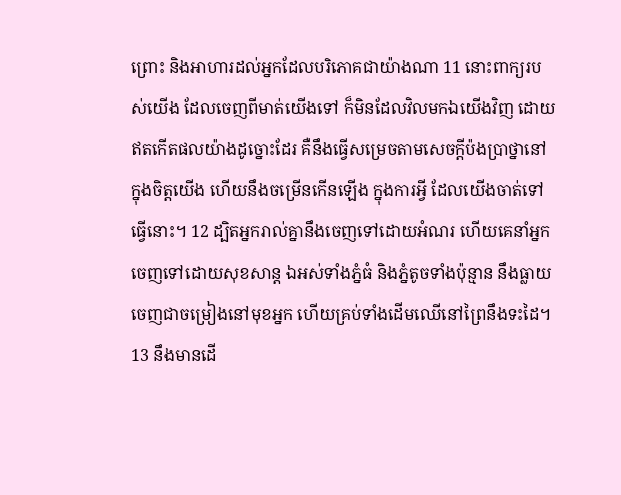ព្រោះ និងអាហារដល់អ្នកដែលបរិភោគជាយ៉ាងណា 11 នោះពាក្យរបស់យើង ដែលចេញពីមាត់យើងទៅ ក៏មិនដែលវិលមកឯយើងវិញ ដោយឥតកើតផលយ៉ាងដូច្នោះដែរ គឺនឹងធ្វើសម្រេចតាមសេចក្ដីប៉ងប្រាថ្នានៅក្នុងចិត្តយើង ហើយនឹងចម្រើនកើនឡើង ក្នុងការអ្វី ដែលយើងចាត់ទៅធ្វើនោះ។ 12 ដ្បិតអ្នករាល់គ្នានឹងចេញទៅដោយអំណរ ហើយគេនាំអ្នកចេញទៅដោយសុខសាន្ត ឯអស់ទាំងភ្នំធំ និងភ្នំតូចទាំងប៉ុន្មាន នឹងធ្លាយចេញជាចម្រៀងនៅមុខអ្នក ហើយគ្រប់ទាំងដើមឈើនៅព្រៃនឹងទះដៃ។ 13 នឹងមានដើ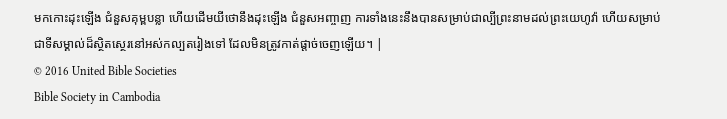មកកោះដុះឡើង ជំនួសគុម្ពបន្លា ហើយដើមយីថោនឹងដុះឡើង ជំនួសអញ្ចាញ ការទាំងនេះនឹងបានសម្រាប់ជាល្បីព្រះនាមដល់ព្រះយេហូវ៉ា ហើយសម្រាប់ជាទីសម្គាល់ដ៏ស្ថិតស្ថេរនៅអស់កល្បតរៀងទៅ ដែលមិនត្រូវកាត់ផ្តាច់ចេញឡើយ។ |
© 2016 United Bible Societies
Bible Society in Cambodia